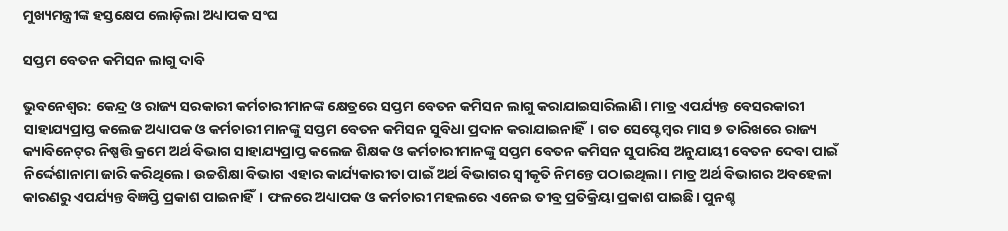ମୁଖ୍ୟମନ୍ତ୍ରୀଙ୍କ ହସ୍ତକ୍ଷେପ ଲୋଡ଼ିଲା ଅଧ୍ୟାପକ ସଂଘ

ସପ୍ତମ ବେତନ କମିସନ ଲାଗୁ ଦାବି

ଭୁବନେଶ୍ୱର: କେନ୍ଦ୍ର ଓ ରାଜ୍ୟ ସରକାରୀ କର୍ମଚାରୀମାନଙ୍କ କ୍ଷେତ୍ରରେ ସପ୍ତମ ବେତନ କମିସନ ଲାଗୁ କରାଯାଇସାରିଲାଣି। ମାତ୍ର ଏପର୍ଯ୍ୟନ୍ତ ବେସରକାରୀ ସାହାଯ୍ୟପ୍ରାପ୍ତ କଲେଜ ଅଧ୍ୟାପକ ଓ କର୍ମଚାରୀ ମାନଙ୍କୁ ସପ୍ତମ ବେତନ କମିସନ ସୁବିଧା ପ୍ରଦାନ କରାଯାଇନାହିଁ। ଗତ ସେପ୍ଟେମ୍ବର ମାସ ୭ ତାରିଖରେ ରାଜ୍ୟ କ୍ୟାବିନେଟ୍‌ର ନିଷ୍ପତ୍ତି କ୍ରମେ ଅର୍ଥ ବିଭାଗ ସାହାଯ୍ୟପ୍ରାପ୍ତ କଲେଜ ଶିକ୍ଷକ ଓ କର୍ମଚାରୀମାନଙ୍କୁ ସପ୍ତମ ବେତନ କମିସନ ସୁପାରିସ ଅନୁଯାୟୀ ବେତନ ଦେବା ପାଇଁ ନିର୍ଦ୍ଦେଶାନାମା ଜାରି କରିଥିଲେ। ଉଚ୍ଚଶିକ୍ଷା ବିଭାଗ ଏହାର କାର୍ଯ୍ୟକାରୀତା ପାଇଁ ଅର୍ଥ ବିଭାଗର ସ୍ୱୀକୃତି ନିମନ୍ତେ ପଠାଇଥିଲା। ମାତ୍ର ଅର୍ଥ ବିଭାଗର ଅବହେଳା କାରଣରୁ ଏପର୍ଯ୍ୟନ୍ତ ବିଜ୍ଞପ୍ତି ପ୍ରକାଶ ପାଇନାହିଁ। ଫଳରେ ଅଧ୍ୟାପକ ଓ କର୍ମଚାରୀ ମହଲରେ ଏନେଇ ତୀବ୍ର ପ୍ରତିକ୍ରିୟା ପ୍ରକାଶ ପାଇଛି। ପୁନଶ୍ଚ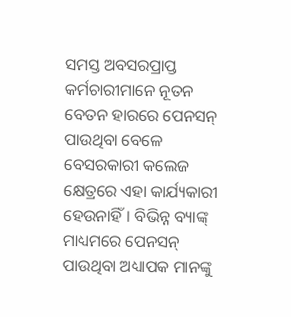ସମସ୍ତ ଅବସରପ୍ରାପ୍ତ କର୍ମଚାରୀମାନେ ନୂତନ ବେତନ ହାରରେ ପେନସନ୍‌ ପାଉଥିବା ବେଳେ ବେସରକାରୀ କଲେଜ କ୍ଷେତ୍ରରେ ଏହା କାର୍ଯ୍ୟକାରୀ ହେଉନାହିଁ। ବିଭିନ୍ନ ବ୍ୟାଙ୍କ୍‌ ମାଧ୍ୟମରେ ପେନସନ୍‌ ପାଉଥିବା ଅଧ୍ୟାପକ ମାନଙ୍କୁ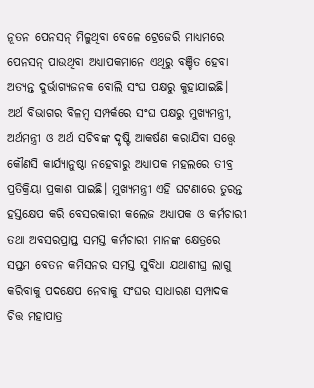ନୂତନ ପେନସନ୍‌ ମିଳୁଥିବା ବେଳେ ଟ୍ରେଜେରି ମାଧ୍ୟମରେ ପେନସନ୍‌ ପାଉଥିବା ଅଧ୍ୟାପକମାନେ ଏଥିରୁ ବଞ୍ଚିତ ହେବା ଅତ୍ୟନ୍ତ ଦୁର୍ଭାଗ୍ୟଜନକ ବୋଲି ସଂଘ ପକ୍ଷରୁ କୁହାଯାଇଛି। ଅର୍ଥ ବିଭାଗର ବିଳମ୍ବ ସମ୍ପର୍କରେ ସଂଘ ପକ୍ଷରୁ ମୁଖ୍ୟମନ୍ତ୍ରୀ, ଅର୍ଥମନ୍ତ୍ରୀ ଓ ଅର୍ଥ ସଚିବଙ୍କ ଦୃଷ୍ଟି ଆକର୍ଷଣ କରାଯିବା ସତ୍ତ୍ୱେ କୌଣସି କାର୍ଯ୍ୟାନୁଷ୍ଠା ନହେବାରୁ ଅଧ୍ୟାପକ ମହଲରେ ତୀବ୍ର ପ୍ରତିକ୍ରିୟା ପ୍ରକାଶ ପାଇଛି। ମୁଖ୍ୟମନ୍ତ୍ରୀ ଏହି ଘଟଣାରେ ତୁରନ୍ତ ହସ୍ତକ୍ଷେପ କରି ବେସରକାରୀ କଲେଜ ଅଧ୍ୟାପକ ଓ କର୍ମଚାରୀ ତଥା ଅବସରପ୍ରାପ୍ତ ସମସ୍ତ କର୍ମଚାରୀ ମାନଙ୍କ କ୍ଷେତ୍ରରେ ସପ୍ତମ ବେତନ କମିସନର ସମସ୍ତ ସୁବିଧା ଯଥାଶୀଘ୍ର ଲାଗୁ କରିବାକୁ ପଦକ୍ଷେପ ନେବାକୁ ସଂଘର ସାଧାରଣ ସମ୍ପାଦକ ଚିତ୍ତ ମହାପାତ୍ର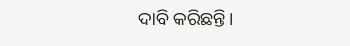ଦାବି କରିଛନ୍ତି।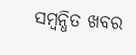ସମ୍ବନ୍ଧିତ ଖବର